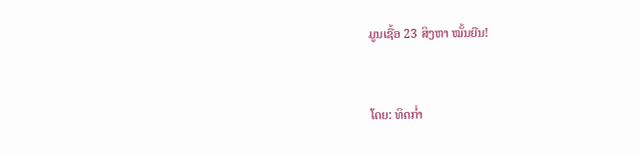ມູນເຊື້ອ 23 ສິງຫາ ໝັ້ນຍືນ!


ໂດຍ: ທິດກ່ຳ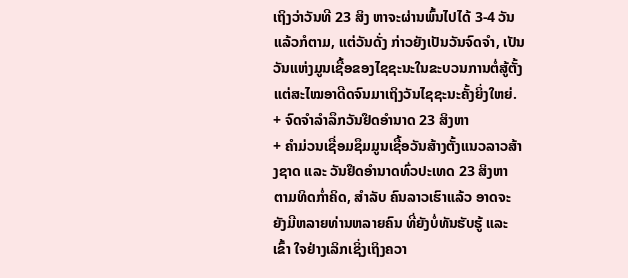ເຖິງວ່າວັນທີ 23 ສິງ ຫາຈະຜ່ານພົ້ນໄປໄດ້ 3-4 ວັນແລ້ວກໍຕາມ, ແຕ່ວັນດັ່ງ ກ່າວຍັງເປັນວັນຈົດຈຳ, ເປັນ ວັນແຫ່ງມູນເຊື້ອຂອງໄຊຊະນະໃນຂະບວນການຕໍ່ສູ້ຕັ້ງ ແຕ່ສະໄໝອາດີດຈົນມາເຖິງວັນໄຊຊະນະຄັ້ງຍິ່ງໃຫຍ່.
+ ຈົດຈຳລຳລຶກວັນຢຶດອຳນາດ 23 ສິງຫາ
+ ຄຳມ່ວນເຊື່ອມຊຶມມູນເຊື້ອວັນສ້າງຕັ້ງແນວລາວສ້າງຊາດ ແລະ ວັນຢຶດອຳນາດທົ່ວປະເທດ 23 ສິງຫາ
ຕາມທິດກ່ຳຄິດ, ສຳລັບ ຄົນລາວເຮົາແລ້ວ ອາດຈະ ຍັງມີຫລາຍທ່ານຫລາຍຄົນ ທີ່ຍັງບໍ່ທັນຮັບຮູ້ ແລະ ເຂົ້າ ໃຈຢ່າງເລິກເຊິ່ງເຖິງຄວາ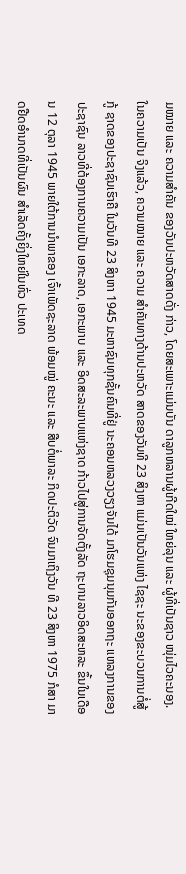ມໝາຍ ແລະ ຄວາມສຳຄັນ ຂອງວັນປະຫວັດສາດດັ່ງ ກ່າວ, ໂດຍສະເພາະແມ່ນບັນ ດາລູກຫລານຜູ້ເກີດໃໝ່ ໃຫຍ່ລຸນ ແລະ ຜູ້ທີ່ເປັນຊາວ ໜຸ່ມໄວຄະນອງ.
ໃນຄວາມເປັນ ຈິງແລ້ວ, ຄວາມໝາຍ ແລະ ຄວາມ ສຳຄັນທາງດ້ານປະຫວັດ ສາດຂອງວັນທີ 23 ສິງຫາ ແມ່ນເປັນວັນແຫ່ງ ໄຊຊະ ນະຂອງຂະບວນການຕໍ່ສູ້ກູ້ ຊາດຂອງປະຊາຊົນເຮົາຄື ໃນວັນທີ 23 ສິງຫາ 1945 ມະຫາຊົນທຸກຊັ້ນຄົນທີ່ຢູ່ ນະຄອນຫລວງວຽງຈັນໄດ້ ມາໂຮມຊຸມນຸມກັນອອກຖະ ແຫລງການຂອງປະຊາຊົນ ລາວທີ່ຕ້ອງການຄວາມເປັນ ເອກະລາດ, ເອກະພາບ ແລະ ອິດສະລະພາບແຫ່ງຊາດ ກ້າວໄປສູ່ການຈັດຕັ້ງລັດ ຖະບານລາວອິດສະຫລະ ຂຶ້ນໃນເດືອນ 12 ຕຸລາ 1945 ພາຍໃຕ້ການນຳພາຂອງ ເຈົ້າເພັດຊະລາດ ພ້ອມໝູ່ ຄະນະ ແລະ ສືບຕໍ່ພາລະ ກິດປະຕິວັດ ຈົນມາເຖິງວັນ ທີ 23 ສິງຫາ 1975 ກໍສາ ມາດຢືດອຳນາດທີ່ເປັນຜົນ ສຳເລັດຄັ້ງຍິ່ງໃຫຍ່ໃນທົ່ວ ປະເທດ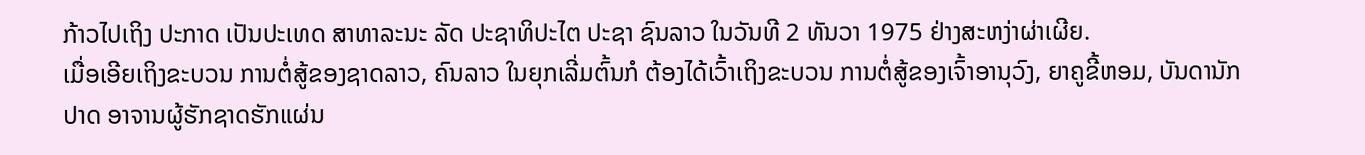ກ້າວໄປເຖິງ ປະກາດ ເປັນປະເທດ ສາທາລະນະ ລັດ ປະຊາທິປະໄຕ ປະຊາ ຊົນລາວ ໃນວັນທີ 2 ທັນວາ 1975 ຢ່າງສະຫງ່າຜ່າເຜີຍ.
ເມື່ອເອີຍເຖິງຂະບວນ ການຕໍ່ສູ້ຂອງຊາດລາວ, ຄົນລາວ ໃນຍຸກເລີ່ມຕົ້ນກໍ ຕ້ອງໄດ້ເວົ້າເຖິງຂະບວນ ການຕໍ່ສູ້ຂອງເຈົ້າອານຸວົງ, ຍາຄູຂີ້ຫອມ, ບັນດານັກ ປາດ ອາຈານຜູ້ຮັກຊາດຮັກແຜ່ນ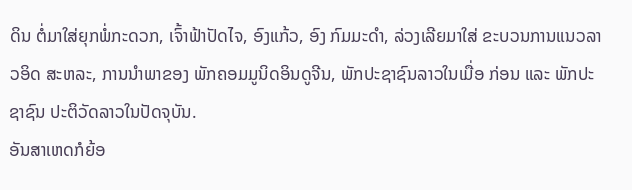ດິນ ຕໍ່ມາໃສ່ຍຸກພໍ່ກະດວກ, ເຈົ້າຟ້າປັດໄຈ, ອົງແກ້ວ, ອົງ ກົມມະດຳ, ລ່ວງເລີຍມາໃສ່ ຂະບວນການແນວລາວອິດ ສະຫລະ, ການນຳພາຂອງ ພັກຄອມມູນິດອິນດູຈີນ, ພັກປະຊາຊົນລາວໃນເມື່ອ ກ່ອນ ແລະ ພັກປະຊາຊົນ ປະຕິວັດລາວໃນປັດຈຸບັນ.
ອັນສາເຫດກໍຍ້ອ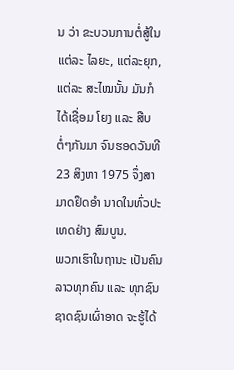ນ ວ່າ ຂະບວນການຕໍ່ສູ້ໃນແຕ່ລະ ໄລຍະ, ແຕ່ລະຍຸກ, ແຕ່ລະ ສະໄໝນັ້ນ ມັນກໍໄດ້ເຊື່ອມ ໂຍງ ແລະ ສືບຕໍ່ໆກັນມາ ຈົນຮອດວັນທີ 23 ສິງຫາ 1975 ຈຶ່ງສາມາດຢຶດອຳ ນາດໃນທົ່ວປະເທດຢ່າງ ສົມບູນ.
ພວກເຮົາໃນຖານະ ເປັນຄົນລາວທຸກຄົນ ແລະ ທຸກຊົນຊາດຊົນເຜົ່າອາດ ຈະຮູ້ໄດ້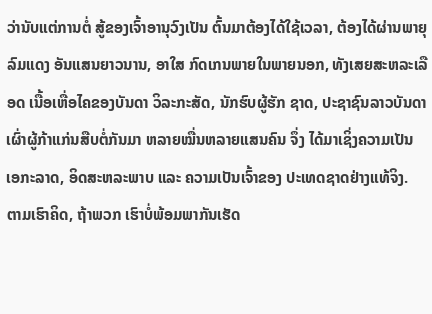ວ່ານັບແຕ່ການຕໍ່ ສູ້ຂອງເຈົ້າອານຸວົງເປັນ ຕົ້ນມາຕ້ອງໄດ້ໃຊ້ເວລາ, ຕ້ອງໄດ້ຜ່ານພາຍຸລົມແດງ ອັນແສນຍາວນານ, ອາໃສ ກົດເກນພາຍໃນພາຍນອກ, ທັງເສຍສະຫລະເລືອດ ເນື້ອເຫື່ອໄຄຂອງບັນດາ ວິລະກະສັດ, ນັກຮົບຜູ້ຮັກ ຊາດ, ປະຊາຊົນລາວບັນດາ ເຜົ່າຜູ້ກ້າແກ່ນສືບຕໍ່ກັນມາ ຫລາຍໝື່ນຫລາຍແສນຄົນ ຈຶ່ງ ໄດ້ມາເຊິ່ງຄວາມເປັນ ເອກະລາດ, ອິດສະຫລະພາບ ແລະ ຄວາມເປັນເຈົ້າຂອງ ປະເທດຊາດຢ່າງແທ້ຈິງ.
ຕາມເຮົາຄິດ, ຖ້າພວກ ເຮົາບໍ່ພ້ອມພາກັນເຮັດ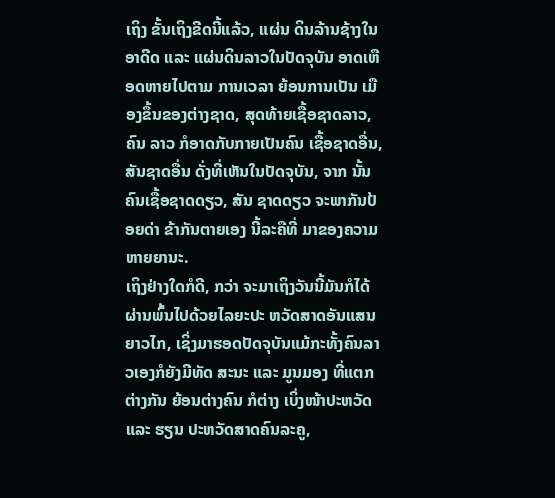ເຖິງ ຂັ້ນເຖິງຂີດນີ້ແລ້ວ, ແຜ່ນ ດິນລ້ານຊ້າງໃນອາດີດ ແລະ ແຜ່ນດິນລາວໃນປັດຈຸບັນ ອາດເຫືອດຫາຍໄປຕາມ ການເວລາ ຍ້ອນການເປັນ ເມືອງຂຶ້ນຂອງຕ່າງຊາດ, ສຸດທ້າຍເຊື້ອຊາດລາວ, ຄົນ ລາວ ກໍອາດກັບກາຍເປັນຄົນ ເຊື້ອຊາດອື່ນ, ສັນຊາດອື່ນ ດັ່ງທີ່ເຫັນໃນປັດຈຸບັນ, ຈາກ ນັ້ນຄົນເຊື້ອຊາດດຽວ, ສັນ ຊາດດຽວ ຈະພາກັນປ້ອຍດ່າ ຂ້າກັນຕາຍເອງ ນີ້ລະຄືທີ່ ມາຂອງຄວາມຫາຍຍານະ.
ເຖິງຢ່າງໃດກໍດີ, ກວ່າ ຈະມາເຖິງວັນນີ້ມັນກໍໄດ້ ຜ່ານພົ້ນໄປດ້ວຍໄລຍະປະ ຫວັດສາດອັນແສນຍາວໄກ, ເຊິ່ງມາຮອດປັດຈຸບັນແມ້ກະທັ້ງຄົນລາວເອງກໍຍັງມີທັດ ສະນະ ແລະ ມູນມອງ ທີ່ແຕກ ຕ່າງກັນ ຍ້ອນຕ່າງຄົນ ກໍຕ່າງ ເບິ່ງໜ້າປະຫວັດ ແລະ ຮຽນ ປະຫວັດສາດຄົນລະຄູ,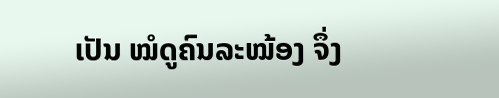ເປັນ ໝໍດູຄົນລະໝ້ອງ ຈຶ່ງ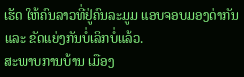ເຮັດ ໃຫ້ຄົນລາວທີ່ຢູ່ຄົນລະມູມ ແອບຈອບມອງດ່າກັນ ແລະ ຂັດແຍ່ງກັນບໍ່ເລິກບໍ່ແລ້ວ.
ສະພາບການບ້ານ ເມືອງ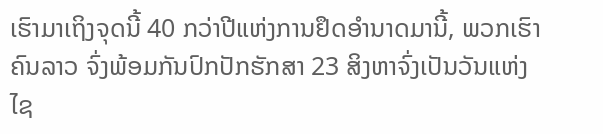ເຮົາມາເຖິງຈຸດນີ້ 40 ກວ່າປີແຫ່ງການຢຶດອຳນາດມານີ້, ພວກເຮົາຄົນລາວ ຈົ່ງພ້ອມກັນປົກປັກຮັກສາ 23 ສິງຫາຈົ່ງເປັນວັນແຫ່ງ ໄຊ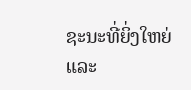ຊະນະທີ່ຍິ່ງໃຫຍ່ ແລະ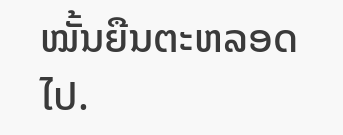ໝັ້ນຍືນຕະຫລອດໄປ.